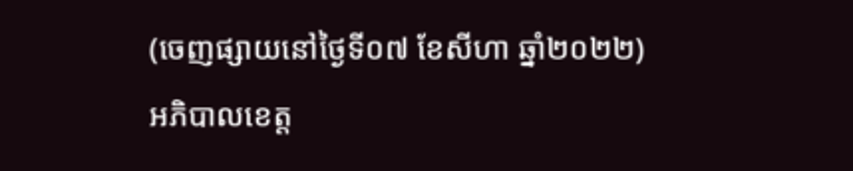(ចេញផ្សាយនៅថ្ងៃទី០៧ ខែសីហា ឆ្នាំ២០២២)
អភិបាលខេត្ត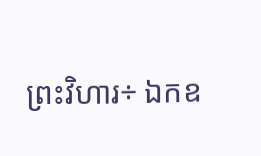ព្រះវិហារ÷ ឯកឧ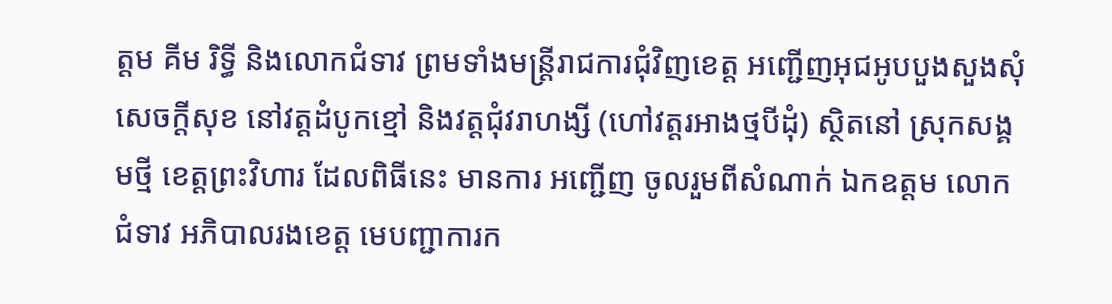ត្តម គីម រិទ្ធី និងលោកជំទាវ ព្រមទាំងមន្ដ្រីរាជការជុំវិញខេត្ត អញ្ជើញអុជអូបបួងសួងសុំសេចក្ដីសុខ នៅវត្តដំបូកខ្មៅ និងវត្តជុំវរាហង្សី (ហៅវត្តរអាងថ្មបីដុំ) ស្ថិតនៅ ស្រុកសង្គមថ្មី ខេត្តព្រះវិហារ ដែលពិធីនេះ មានការ អញ្ជើញ ចូលរួមពីសំណាក់ ឯកឧត្តម លោកជំទាវ អភិបាលរងខេត្ត មេបញ្ជាការក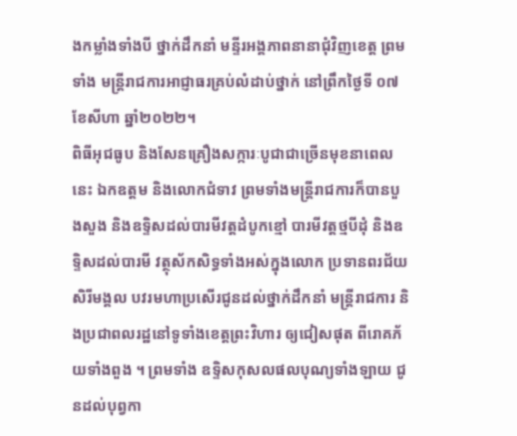ងកម្លាំងទាំងបី ថ្នាក់ដឹកនាំ មន្ទីរអង្គភាពនានាជុំវិញខេត្ត ព្រមទាំង មន្ដ្រីរាជការអាជ្ញាធរគ្រប់លំដាប់ថ្នាក់ នៅព្រឹកថ្ងៃទី ០៧ ខែសីហា ឆ្នាំ២០២២។
ពិធីអុជធូប និងសែនគ្រឿងសក្ការៈបូជាជាច្រើនមុខនាពេលនេះ ឯកឧត្តម និងលោកជំទាវ ព្រមទាំងមន្ត្រីរាជការក៏បានបួងសួង និងឧទ្ទិសដល់បារមីវត្តដំបូកខ្មៅ បារមីវត្តថ្មបីដុំ និងឧទ្ទិសដល់បារមី វត្ថុស័កសិទ្ធទាំងអស់ក្នុងលោក ប្រទានពរជ័យ សិរីមង្គល បវរមហាប្រសើរជូនដល់ថ្នាក់ដឹកនាំ មន្រ្តីរាជការ និងប្រជាពលរដ្ឋនៅទូទាំងខេត្តព្រះវិហារ ឲ្យជៀសផុត ពីរោគភ័យទាំងពួង ។ ព្រមទាំង ឧទ្ទិសកុសលផលបុណ្យទាំងឡាយ ជូនដល់បុព្វកា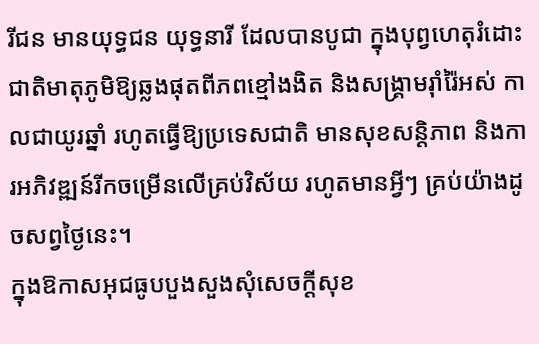រីជន មានយុទ្ធជន យុទ្ធនារី ដែលបានបូជា ក្នុងបុព្វហេតុរំដោះ ជាតិមាតុភូមិឱ្យឆ្លងផុតពីភពខ្មៅងងិត និងសង្គ្រាមរ៉ាំរ៉ៃអស់ កាលជាយូរឆ្នាំ រហូតធ្វើឱ្យប្រទេសជាតិ មានសុខសន្ដិភាព និងការអភិវឌ្ឍន៍រីកចម្រើនលើគ្រប់វិស័យ រហូតមានអ្វីៗ គ្រប់យ៉ាងដូចសព្វថ្ងៃនេះ។
ក្នុងឱកាសអុជធូបបួងសួងសុំសេចក្ដីសុខ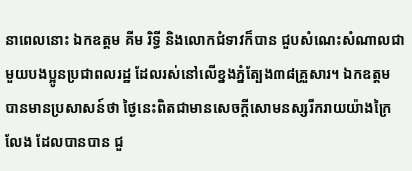នាពេលនោះ ឯកឧត្តម គីម រិទ្ធី និងលោកជំទាវក៏បាន ជួបសំណេះសំណាលជាមួយបងប្អូនប្រជាពលរដ្ឋ ដែលរស់នៅលើខ្នងភ្នំត្បែង៣៨គ្រួសារ។ ឯកឧត្តម បានមានប្រសាសន៍ថា ថ្ងៃនេះពិតជាមានសេចក្ដីសោមនស្សរីករាយយ៉ាងក្រៃលែង ដែលបានបាន ជួ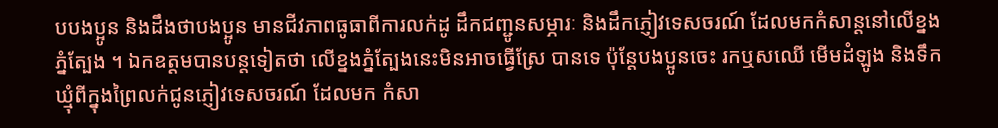បបងប្អូន និងដឹងថាបងប្អូន មានជីវភាពធូធាពីការលក់ដូ ដឹកជញ្ជូនសម្ភារៈ និងដឹកភ្ញៀវទេសចរណ៍ ដែលមកកំសាន្តនៅលើខ្នងភ្នំត្បែង ។ ឯកឧត្តមបានបន្តទៀតថា លើខ្នងភ្នំត្បែងនេះមិនអាចធ្វើស្រែ បានទេ ប៉ុន្តែបងប្អូនចេះ រកឬសឈើ មើមដំឡូង និងទឹកឃ្មុំពីក្នុងព្រៃលក់ជូនភ្ញៀវទេសចរណ៍ ដែលមក កំសា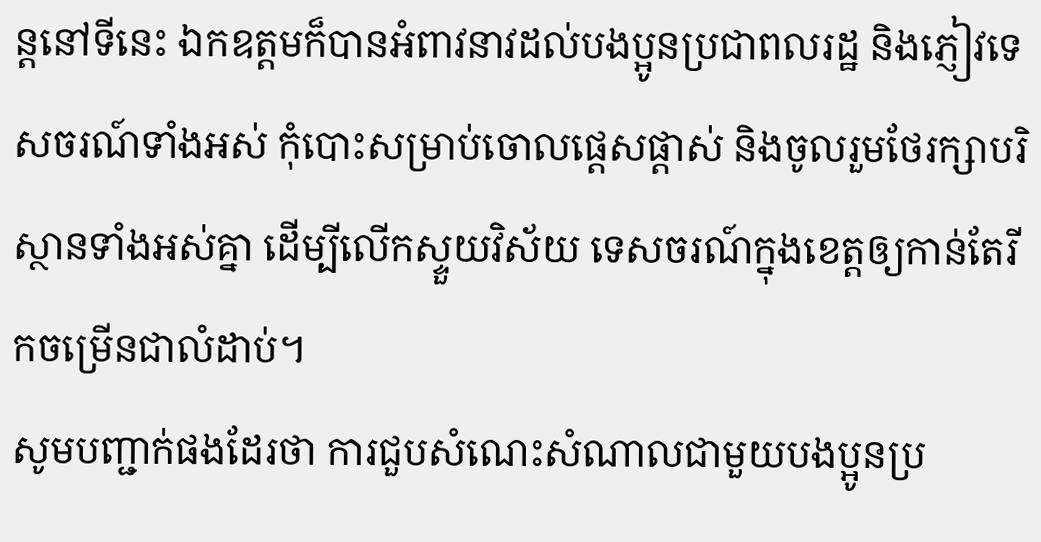ន្តនៅទីនេះ ឯកឧត្តមក៏បានអំពាវនាវដល់បងប្អូនប្រជាពលរដ្ឋ និងភ្ញៀវទេសចរណ៍ទាំងអស់ កុំបោះសម្រាប់ចោលផ្ដេសផ្ដាស់ និងចូលរួមថែរក្សាបរិស្ថានទាំងអស់គ្នា ដើម្បីលើកស្ទួយវិស័យ ទេសចរណ៍ក្នុងខេត្តឲ្យកាន់តែរីកចម្រើនជាលំដាប់។
សូមបញ្ជាក់ផងដែរថា ការជួបសំណេះសំណាលជាមួយបងប្អូនប្រ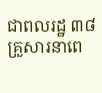ជាពលរដ្ឋ ៣៨គ្រួសារនាពេ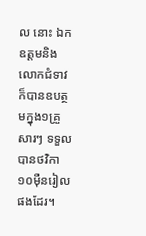ល នោះ ឯកឧត្តមនិងលោកជំទាវ ក៏បានឧបត្ថមក្នុង១គ្រួសារៗ ទទួលបានថវិកា១០ម៉ឺនរៀលផងដែរ។